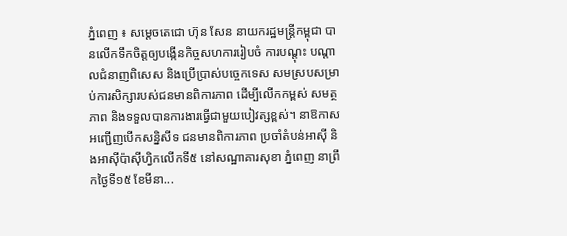ភ្នំពេញ ៖ សម្តេចតេជោ ហ៊ុន សែន នាយករដ្ឋមន្ត្រីកម្ពុជា បានលើកទឹកចិត្តឲ្យបង្កើនកិច្ចសហការរៀបចំ ការបណ្តុះ បណ្តាលជំនាញពិសេស និងប្រើប្រាស់បច្ចេកទេស សមស្របសម្រាប់ការសិក្សារបស់ជនមានពិការភាព ដើម្បីលើកកម្ពស់ សមត្ថភាព និងទទួលបានការងារធ្វើជាមួយបៀវត្សខ្ពស់។ នាឱកាសអញ្ជើញបើកសន្និសីទ ជនមានពិការភាព ប្រចាំតំបន់អាស៊ី និងអាស៊ីប៉ាស៊ីហ្វិកលើកទី៥ នៅសណ្ឋាគារសុខា ភ្នំពេញ នាព្រឹកថ្ងៃទី១៥ ខែមីនា...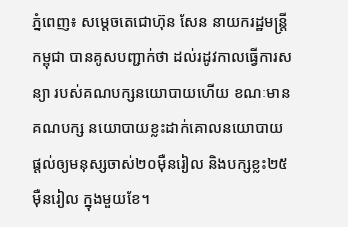ភ្នំពេញ៖ សម្តេចតេជោហ៊ុន សែន នាយករដ្ឋមន្ត្រីកម្ពុជា បានគូសបញ្ជាក់ថា ដល់រដូវកាលធ្វើការសន្យា របស់គណបក្សនយោបាយហើយ ខណៈមានគណបក្ស នយោបាយខ្លះដាក់គោលនយោបាយ ផ្តល់ឲ្យមនុស្សចាស់២០ម៉ឺនរៀល និងបក្សខ្លះ២៥ម៉ឺនរៀល ក្នុងមួយខែ។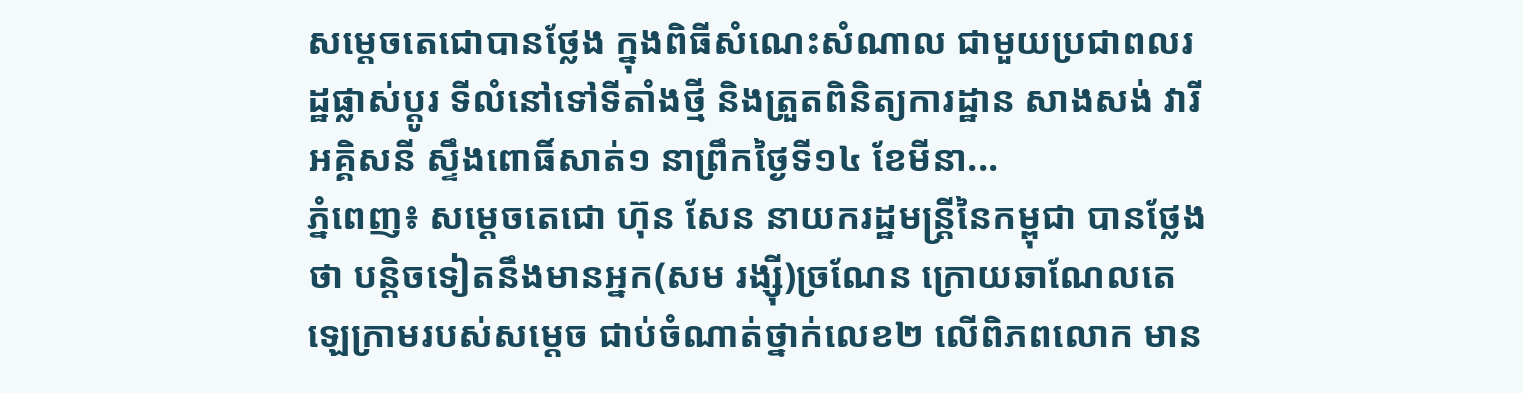សម្តេចតេជោបានថ្លែង ក្នុងពិធីសំណេះសំណាល ជាមួយប្រជាពលរដ្ឋផ្លាស់ប្តូរ ទីលំនៅទៅទីតាំងថ្មី និងត្រួតពិនិត្យការដ្ឋាន សាងសង់ វារីអគ្គិសនី ស្ទឹងពោធិ៍សាត់១ នាព្រឹកថ្ងៃទី១៤ ខែមីនា...
ភ្នំពេញ៖ សម្ដេចតេជោ ហ៊ុន សែន នាយករដ្ឋមន្ដ្រីនៃកម្ពុជា បានថ្លែងថា បន្ដិចទៀតនឹងមានអ្នក(សម រង្ស៊ី)ច្រណែន ក្រោយឆាណែលតេឡេក្រាមរបស់សម្តេច ជាប់ចំណាត់ថ្នាក់លេខ២ លើពិភពលោក មាន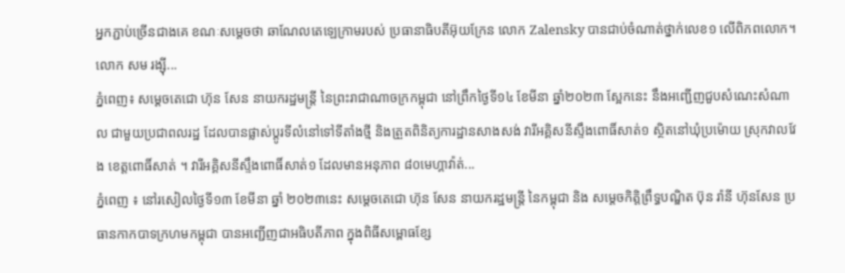អ្នកភ្ជាប់ច្រើនជាងគេ ខណៈសម្ដេចថា ឆាណែលតេឡេក្រាមរបស់ ប្រធានាធិបតីអ៊ុយក្រែន លោក Zalensky បានជាប់ចំណាត់ថ្នាក់លេខ១ លើពិភពលោក។ លោក សម រង្ស៊ី...
ភ្នំពេញ៖ សម្ដេចតេជោ ហ៊ុន សែន នាយករដ្ឋមន្ត្រី នៃព្រះរាជាណាចក្រកម្ពុជា នៅព្រឹកថ្ងៃទី១៤ ខែមីនា ឆ្នាំ២០២៣ ស្អែកនេះ នឹងអញ្ជើញជួបសំណេះសំណាល ជាមួយប្រជាពលរដ្ឋ ដែលបានផ្លាស់ប្តូរទីលំនៅទៅទីតាំងថ្មី និងត្រួតពិនិត្យការដ្ឋានសាងសង់ វារីអគ្គិសនីស្ទឹងពោធិ៍សាត់១ ស្ថិតនៅឃុំប្រម៉ោយ ស្រុកវាលវែង ខេត្តពោធិ៍សាត់ ។ វារីអគ្គិសនីស្ទឹងពោធិ៍សាត់១ ដែលមានអនុភាព ៨០មេហ្គាវ៉ាត់...
ភ្នំពេញ ៖ នៅរសៀលថ្ងៃទី១៣ ខែមីនា ឆ្នាំ ២០២៣នេះ សម្ដេចតេជោ ហ៊ុន សែន នាយករដ្ឋមន្ត្រី នៃកម្ពុជា និង សម្ដេចកិត្តិព្រឹទ្ធបណ្ឌិត ប៊ុន រ៉ានី ហ៊ុនសែន ប្រធានកាកបាទក្រហមកម្ពុជា បានអញ្ជើញជាអធិបតីភាព ក្នុងពិធីសម្ពោធខ្សែ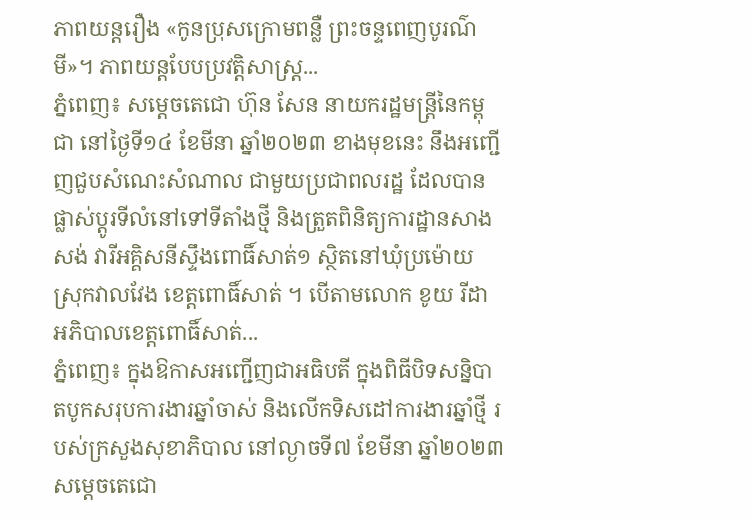ភាពយន្តរឿង «កូនប្រុសក្រោមពន្លឺ ព្រះចន្ទពេញបូរណ៌មី»។ ភាពយន្តបែបប្រវត្តិសាស្ត្រ...
ភ្នំពេញ៖ សម្ដេចតេជោ ហ៊ុន សែន នាយករដ្ឋមន្រ្តីនៃកម្ពុជា នៅថ្ងៃទី១៤ ខែមីនា ឆ្នាំ២០២៣ ខាងមុខនេះ នឹងអញ្ជើញជួបសំណេះសំណាល ជាមួយប្រជាពលរដ្ឋ ដែលបានផ្លាស់ប្តូរទីលំនៅទៅទីតាំងថ្មី និងត្រួតពិនិត្យការដ្ឋានសាងសង់ វារីអគ្គិសនីស្ទឹងពោធិ៍សាត់១ ស្ថិតនៅឃុំប្រម៉ោយ ស្រុកវាលវែង ខេត្តពោធិ៍សាត់ ។ បើតាមលោក ខូយ រីដា អភិបាលខេត្តពោធិ៍សាត់...
ភ្នំពេញ៖ ក្នុងឱកាសអញ្ជើញជាអធិបតី ក្នុងពិធីបិទសន្និបាតបូកសរុបការងារឆ្នាំចាស់ និងលើកទិសដៅការងារឆ្នាំថ្មី របស់ក្រសួងសុខាភិបាល នៅល្ងាចទី៧ ខែមីនា ឆ្នាំ២០២៣ សម្តេចតេជោ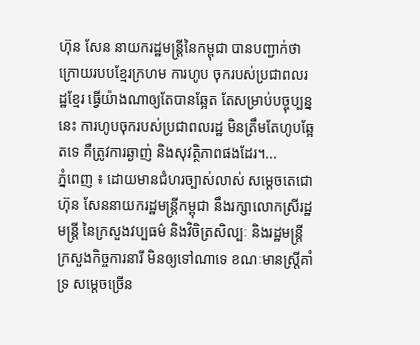ហ៊ុន សែន នាយករដ្ឋមន្ត្រីនៃកម្ពុជា បានបញ្ជាក់ថា ក្រោយរបបខ្មែរក្រហម ការហូប ចុករបស់ប្រជាពលរដ្ឋខ្មែរ ធ្វើយ៉ាងណាឲ្យតែបានឆ្អែត តែសម្រាប់បច្ចុប្បន្ននេះ ការហូបចុករបស់ប្រជាពលរដ្ឋ មិនត្រឹមតែហូបឆ្អែតទេ គឺត្រូវការឆ្ងាញ់ និងសុវត្ថិភាពផងដែរ។...
ភ្នំពេញ ៖ ដោយមានជំហរច្បាស់លាស់ សម្តេចតេជោ ហ៊ុន សែននាយករដ្ឋមន្រ្តីកម្ពុជា នឹងរក្សាលោកស្រីរដ្ឋមន្រ្តី នៃក្រសួងវប្បធម៌ និងវិចិត្រសិល្បៈ និងរដ្ឋមន្ត្រីក្រសួងកិច្ចការនារី មិនឲ្យទៅណាទេ ខណៈមានស្រ្តីគាំទ្រ សម្តេចច្រើន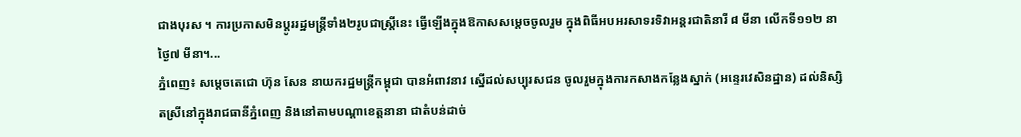ជាងបុរស ។ ការប្រកាសមិនប្តូររដ្ឋមន្រ្តីទាំង២រូបជាស្រ្តីនេះ ធ្វើឡើងក្នុងឱកាសសម្តេចចូលរួម ក្នុងពិធីអបអរសាទរទិវាអន្តរជាតិនារី ៨ មីនា លើកទី១១២ នាថ្ងៃ៧ មីនា។...
ភ្នំពេញ៖ សម្តេចតេជោ ហ៊ុន សែន នាយករដ្ឋមន្ត្រីកម្ពុជា បានអំពាវនាវ ស្នើដល់សប្បុរសជន ចូលរួមក្នុងការកសាងកន្លែងស្នាក់ (អន្ទេរវេសិនដ្ឋាន) ដល់និស្សិតស្រីនៅក្នុងរាជធានីភ្នំពេញ និងនៅតាមបណ្តាខេត្តនានា ជាតំបន់ដាច់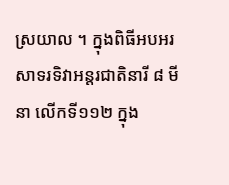ស្រយាល ។ ក្នុងពិធីអបអរសាទរទិវាអន្តរជាតិនារី ៨ មីនា លើកទី១១២ ក្នុង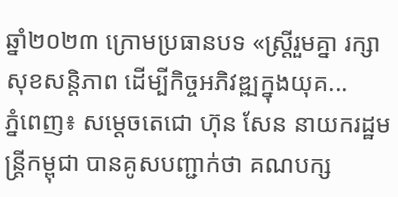ឆ្នាំ២០២៣ ក្រោមប្រធានបទ «ស្ត្រីរួមគ្នា រក្សាសុខសន្តិភាព ដើម្បីកិច្ចអភិវឌ្ឍក្នុងយុគ...
ភ្នំពេញ៖ សម្តេចតេជោ ហ៊ុន សែន នាយករដ្ឋមន្ត្រីកម្ពុជា បានគូសបញ្ជាក់ថា គណបក្ស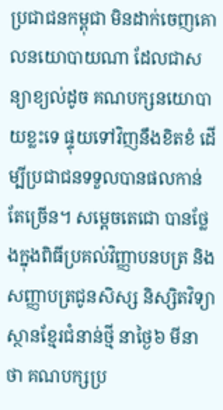ប្រជាជនកម្ពុជា មិនដាក់ចេញគោលនយោបាយណា ដែលជាសន្យាខ្យល់ដូច គណបក្សនយោបាយខ្លះទេ ផ្ទុយទៅវិញនឹងខិតខំ ដើម្បីប្រជាជនទទួលបានផលកាន់តែច្រើន។ សម្តេចតេជោ បានថ្លែងក្នុងពិធីប្រគល់វិញ្ញាបនបត្រ និងសញ្ញាបត្រជូនសិស្ស និស្សិតវិទ្យាស្ថានខ្មែរជំនាន់ថ្មី នាថ្ងៃ៦ មីនាថា គណបក្សប្រ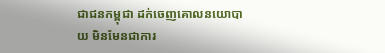ជាជនកម្ពុជា ដក់ចេញគោលនយោបាយ មិនមែនជាការ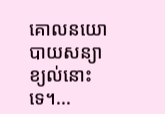គោលនយោ បាយសន្យាខ្យល់នោះទេ។...